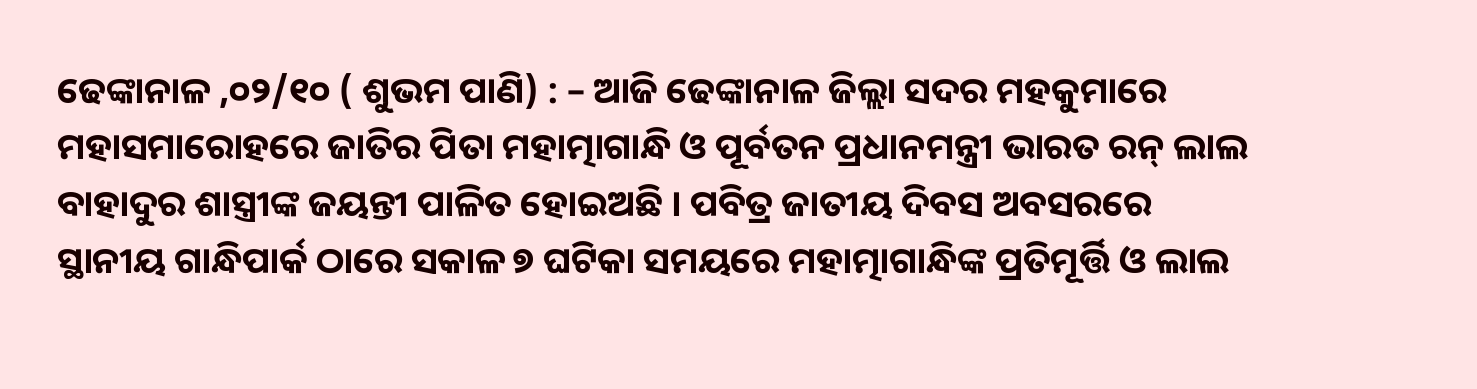ଢେଙ୍କାନାଳ ,୦୨/୧୦ ( ଶୁଭମ ପାଣି) : – ଆଜି ଢେଙ୍କାନାଳ ଜିଲ୍ଲା ସଦର ମହକୁମାରେ ମହାସମାରୋହରେ ଜାତିର ପିତା ମହାତ୍ମାଗାନ୍ଧି ଓ ପୂର୍ବତନ ପ୍ରଧାନମନ୍ତ୍ରୀ ଭାରତ ରନ୍ ଲାଲ ବାହାଦୁର ଶାସ୍ତ୍ରୀଙ୍କ ଜୟନ୍ତୀ ପାଳିତ ହୋଇଅଛି । ପବିତ୍ର ଜାତୀୟ ଦିବସ ଅବସରରେ ସ୍ଥାନୀୟ ଗାନ୍ଧିପାର୍କ ଠାରେ ସକାଳ ୭ ଘଟିକା ସମୟରେ ମହାତ୍ମାଗାନ୍ଧିଙ୍କ ପ୍ରତିମୂର୍ତ୍ତି ଓ ଲାଲ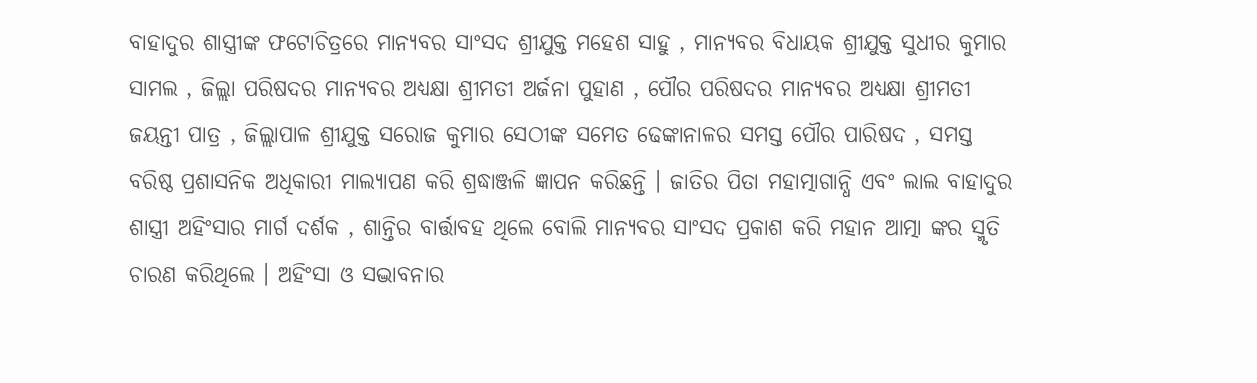ବାହାଦୁର ଶାସ୍ତ୍ରୀଙ୍କ ଫଟୋଚିତ୍ରରେ ମାନ୍ୟବର ସାଂସଦ ଶ୍ରୀଯୁକ୍ତ ମହେଶ ସାହୁ , ମାନ୍ୟବର ବିଧାୟକ ଶ୍ରୀଯୁକ୍ତ ସୁଧୀର କୁମାର ସାମଲ , ଜିଲ୍ଲା ପରିଷଦର ମାନ୍ୟବର ଅଧ୍ୟକ୍ଷା ଶ୍ରୀମତୀ ଅର୍ଜନା ପୁହାଣ , ପୌର ପରିଷଦର ମାନ୍ୟବର ଅଧ୍ୟକ୍ଷା ଶ୍ରୀମତୀ ଜୟନ୍ତୀ ପାତ୍ର , ଜିଲ୍ଲାପାଳ ଶ୍ରୀଯୁକ୍ତ ସରୋଜ କୁମାର ସେଠୀଙ୍କ ସମେତ ଢେଙ୍କାନାଳର ସମସ୍ତ ପୌର ପାରିଷଦ , ସମସ୍ତ ବରିଷ୍ଠ ପ୍ରଶାସନିକ ଅଧିକାରୀ ମାଲ୍ୟାପଣ କରି ଶ୍ରଦ୍ଧାଞ୍ଜଳି ଜ୍ଞାପନ କରିଛନ୍ତି । ଜାତିର ପିତା ମହାତ୍ମାଗାନ୍ଧି ଏବଂ ଲାଲ ବାହାଦୁର ଶାସ୍ତ୍ରୀ ଅହିଂସାର ମାର୍ଗ ଦର୍ଶକ , ଶାନ୍ତିର ବାର୍ତ୍ତାବହ ଥିଲେ ବୋଲି ମାନ୍ୟବର ସାଂସଦ ପ୍ରକାଶ କରି ମହାନ ଆତ୍ମା ଙ୍କର ସ୍ମୃତି ଚାରଣ କରିଥିଲେ । ଅହିଂସା ଓ ସଦ୍ଭାବନାର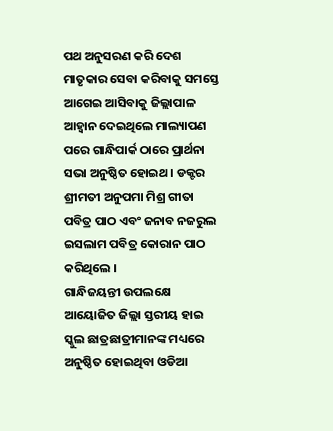ପଥ ଅନୁସରଣ କରି ଦେଶ ମାତୃକାର ସେବା କରିବାକୁ ସମସ୍ତେ ଆଗେଇ ଆସିବାକୁ ଜିଲ୍ଲାପାଳ ଆହ୍ବାନ ଦେଇଥିଲେ ମାଲ୍ୟାପଣ ପରେ ଗାନ୍ଧିପାର୍କ ଠାରେ ପ୍ରାର୍ଥନା ସଭା ଅନୁଷ୍ଠିତ ହୋଇଥ । ଡକ୍ଟର ଶ୍ରୀମତୀ ଅନୁପମା ମିଶ୍ର ଗୀତା ପବିତ୍ର ପାଠ ଏବଂ ଜନାବ ନଜରୁଲ ଇସଲାମ ପବିତ୍ର କୋରାନ ପାଠ କରିଥିଲେ ।
ଗାନ୍ଧିଜୟନ୍ତୀ ଉପଲକ୍ଷେ ଆୟୋଜିତ ଜିଲ୍ଲା ସ୍ତରୀୟ ହାଇ ସ୍କୁଲ ଛାତ୍ରଛାତ୍ରୀମାନଙ୍କ ମଧ୍ୟରେ ଅନୁଷ୍ଠିତ ହୋଇଥିବା ଓଡିଆ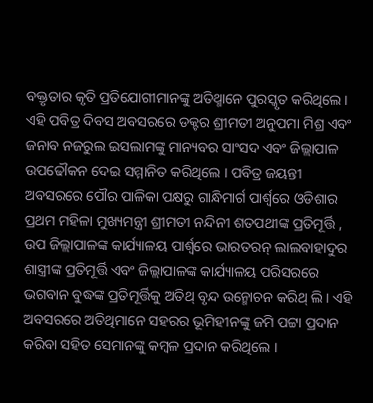ବକ୍ତୃତାର କୃତି ପ୍ରତିଯୋଗୀମାନଙ୍କୁ ଅତିଥ୍ମାନେ ପୁରସ୍କୃତ କରିଥିଲେ । ଏହି ପବିତ୍ର ଦିବସ ଅବସରରେ ଡକ୍ଟର ଶ୍ରୀମତୀ ଅନୁପମା ମିଶ୍ର ଏବଂ ଜନାବ ନଜରୁଲ ଇସଲାମଙ୍କୁ ମାନ୍ୟବର ସାଂସଦ ଏବଂ ଜିଲ୍ଲାପାଳ ଉପଢୌକନ ଦେଇ ସମ୍ମାନିତ କରିଥିଲେ । ପବିତ୍ର ଜୟନ୍ତୀ ଅବସରରେ ପୌର ପାଳିକା ପକ୍ଷରୁ ଗାନ୍ଧିମାର୍ଗ ପାର୍ଶ୍ବରେ ଓଡିଶାର ପ୍ରଥମ ମହିଳା ମୁଖ୍ୟମନ୍ତ୍ରୀ ଶ୍ରୀମତୀ ନନ୍ଦିନୀ ଶତପଥୀଙ୍କ ପ୍ରତିମୂର୍ତ୍ତି , ଉପ ଜିଲ୍ଲାପାଳଙ୍କ କାର୍ଯ୍ୟାଳୟ ପାର୍ଶ୍ବରେ ଭାରତରନ୍ ଲାଲବାହାଦୁର ଶାସ୍ତ୍ରୀଙ୍କ ପ୍ରତିମୂର୍ତ୍ତି ଏବଂ ଜିଲ୍ଲାପାଳଙ୍କ କାର୍ଯ୍ୟାଳୟ ପରିସରରେ ଭଗବାନ ବୁଦ୍ଧଙ୍କ ପ୍ରତିମୂର୍ତ୍ତିକୁ ଅତିଥ୍ ବୃନ୍ଦ ଉନ୍ମୋଚନ କରିଥ୍ ଲି । ଏହି ଅବସରରେ ଅତିଥିମାନେ ସହରର ଭୂମିହୀନଙ୍କୁ ଜମି ପଟ୍ଟା ପ୍ରଦାନ କରିବା ସହିତ ସେମାନଙ୍କୁ କମ୍ବଳ ପ୍ରଦାନ କରିଥିଲେ ।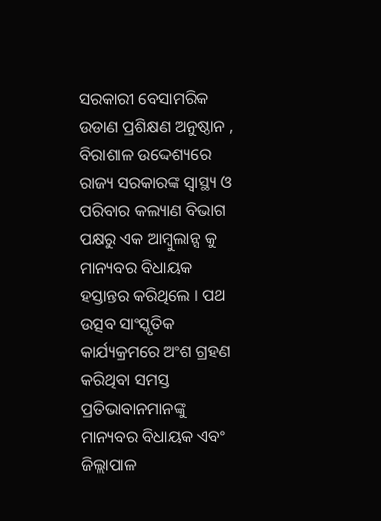ସରକାରୀ ବେସାମରିକ ଉଡାଣ ପ୍ରଶିକ୍ଷଣ ଅନୁଷ୍ଠାନ , ବିରାଶାଳ ଉଦ୍ଦେଶ୍ୟରେ ରାଜ୍ୟ ସରକାରଙ୍କ ସ୍ବାସ୍ଥ୍ୟ ଓ ପରିବାର କଲ୍ୟାଣ ବିଭାଗ ପକ୍ଷରୁ ଏକ ଆମ୍ବୁଲାନ୍ସ କୁ ମାନ୍ୟବର ବିଧାୟକ ହସ୍ତାନ୍ତର କରିଥିଲେ । ପଥ ଉତ୍ସବ ସାଂସ୍କୃତିକ କାର୍ଯ୍ୟକ୍ରମରେ ଅଂଶ ଗ୍ରହଣ କରିଥିବା ସମସ୍ତ ପ୍ରତିଭାବାନମାନଙ୍କୁ ମାନ୍ୟବର ବିଧାୟକ ଏବଂ ଜିଲ୍ଲାପାଳ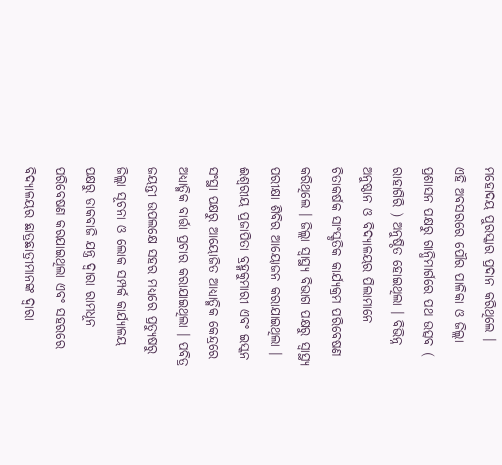ମହୋଦୟ ପୁରସ୍କାର ପ୍ରଦାନ କରିଥିଲେ ।
ଏହି ଅବସରରେ ପୌର ପାଳିକା ଓ ଜିଲ୍ଲା ପ୍ରଶାସନ ପକ୍ଷରୁ ଗାନ୍ଧିମାର୍ଗରେ ପଥ ଉତ୍ସବ ( ରାହାଗିରି ) ଅନୁଷ୍ଠିତ ହୋଇଥିଲା । ବିଭିନ୍ନ ଅନୁଷ୍ଠାନ ଓ ବିଦ୍ୟାଳୟର ପିଲାମାନେ ଚିତାକର୍ଷକ ସାଂସ୍କୃତିକ କାର୍ଯ୍ୟକ୍ରମ ପରିବେଷଣ କରିଥିଲେ । ଜିଲ୍ଲା ସ୍ବାସ୍ଥ୍ୟ ବିଭାଗ ପକ୍ଷରୁ ସ୍ବାସ୍ଥ୍ୟ ପରୀକ୍ଷା ଶିବିର ଆୟୋଜନ କରାଯାଇଥିଲା । ଈଶ୍ଵରୀୟ ପ୍ରଜାପିତା ବ୍ରହ୍ମକୁମାରୀ ଏବଂ ଇସ୍କନ ସଂସ୍ଥା ପକ୍ଷରୁ ଆୟୋଜିତ ଆଧ୍ୟାତ୍ମିକ କେନ୍ଦ୍ରରେ ଅଧ୍ୟାତ୍ମିକ ବାର୍ତ୍ତା ପ୍ରଚାର କରାଯାଇଥିଲା । ପବିତ୍ର ଜୟନ୍ତୀ ଉପଲକ୍ଷେ ସହର ମଧ୍ୟରେ ପ୍ରତ୍ୟୁଷରୁ ଜିଲ୍ଲା ସୂଚନା ଓ ଲୋକ ସମ୍ପର୍କ କାର୍ଯ୍ୟାଳୟ ପକ୍ଷରୁ ଡାକବାଜି ଯନ୍ତ୍ର ଦ୍ବାରା ରାମଧୂନ ପରିବେଷଣ କରଯାଇଥିଲା ଏବଂ ସହରରେ ବିଦ୍ୟାଳୟର ଛାତ୍ରଛାତ୍ରୀମାନଙ୍କ ଦ୍ବାରା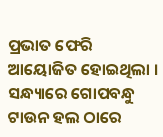ପ୍ରଭାତ ଫେରି ଆୟୋଜିତ ହୋଇଥିଲା । ସନ୍ଧ୍ୟାରେ ଗୋପବନ୍ଧୁ ଟାଉନ ହଲ ଠାରେ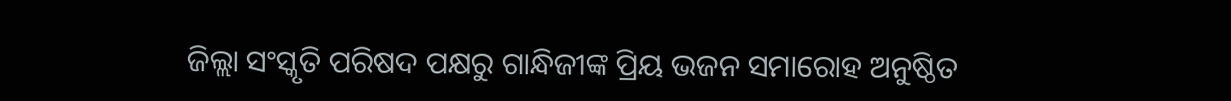ଜିଲ୍ଲା ସଂସ୍କୃତି ପରିଷଦ ପକ୍ଷରୁ ଗାନ୍ଧିଜୀଙ୍କ ପ୍ରିୟ ଭଜନ ସମାରୋହ ଅନୁଷ୍ଠିତ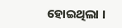ହୋଇଥିଲା ।